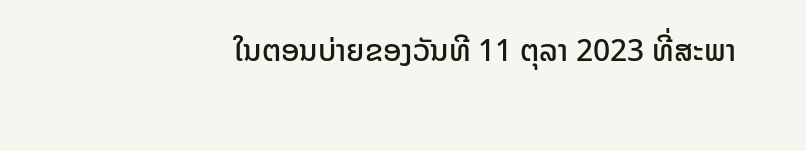ໃນຕອນບ່າຍຂອງວັນທີ 11 ຕຸລາ 2023 ທີ່ສະພາ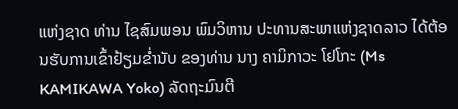ແຫ່ງຊາດ ທ່ານ ໄຊສົມພອນ ພົມວິຫານ ປະທານສະພາແຫ່ງຊາດລາວ ໄດ້ຕ້ອນຮັບການເຂົ້າຢ້ຽມຂໍ່ານັບ ຂອງທ່ານ ນາງ ຄາມິກາວະ ໂຢໂກະ (Ms KAMIKAWA Yoko) ລັດຖະມົນຕີ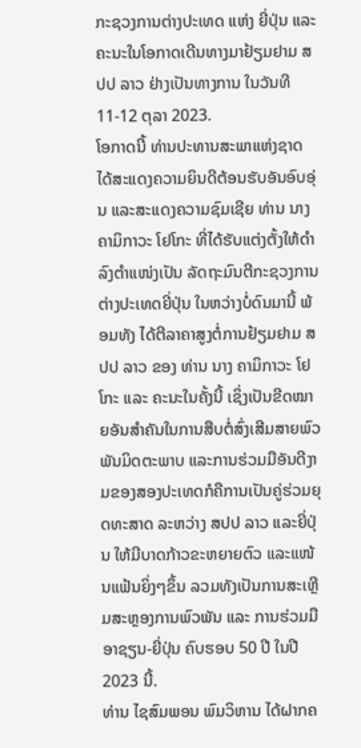ກະຊວງການຕ່າງປະເທດ ແຫ່ງ ຍີ່ປຸ່ນ ແລະຄະນະໃນໂອກາດເດີນທາງມາຢ້ຽມຢາມ ສປປ ລາວ ຢ່າງເປັນທາງການ ໃນວັນທີ 11-12 ຕຸລາ 2023.
ໂອກາດນີ້ ທ່ານປະທານສະພາແຫ່ງຊາດ ໄດ້ສະແດງຄວາມຍິນດີຕ້ອນຮັບອັນອົບອຸ່ນ ແລະສະແດງຄວາມຊົມເຊີຍ ທ່ານ ນາງ ຄາມິກາວະ ໂຢໂກະ ທີ່ໄດ້ຮັບແຕ່ງຕັ້ງໃຫ້ດໍາລົງຕໍາແໜ່ງເປັນ ລັດຖະມົນຕີກະຊວງການຕ່າງປະເທດຍີ່ປຸ່ນ ໃນຫວ່າງບໍ່ດົນມານີ້ ພ້ອມທັງ ໄດ້ຕີລາຄາສູງຕໍ່ການຢ້ຽມຢາມ ສປປ ລາວ ຂອງ ທ່ານ ນາງ ຄາມິກາວະ ໂຢໂກະ ແລະ ຄະນະໃນຄັ້ງນີ້ ເຊິ່ງເປັນຂີດໝາຍອັນສໍາຄັນໃນການສືບຕໍ່ສົ່ງເສີມສາຍພົວພັນມິດຕະພາບ ແລະການຮ່ວມມືອັນດີງາມຂອງສອງປະເທດກໍຄືການເປັນຄູ່ຮ່ວມຍຸດທະສາດ ລະຫວ່າງ ສປປ ລາວ ແລະຍີ່ປຸ່ນ ໃຫ້ມີບາດກ້າວຂະຫຍາຍຕົວ ແລະແໜ້ນແຟ້ນຍິ່ງໆຂຶ້ນ ລວມທັງເປັນການສະເຫຼີມສະຫຼອງການພົວພັນ ແລະ ການຮ່ວມມື ອາຊຽນ-ຍີ່ປຸ່ນ ຄົບຮອບ 50 ປີ ໃນປີ 2023 ນີ້.
ທ່ານ ໄຊສົມພອນ ພົມວິຫານ ໄດ້ຝາກຄ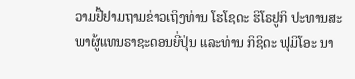ວາມຢື້ຢາມຖາມຂ່າວເຖິງທ່ານ ໂຮໂຊດະ ຮິໂຣຢູກິ ປະທານສະພາຜູ້ແທນຣາຊະດອນຍີ່ປຸ່ນ ແລະທ່ານ ກິຊິດະ ຟຸມິໂອະ ນາ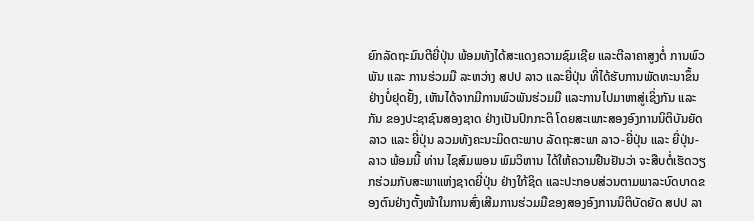ຍົກລັດຖະມົນຕີຍີ່ປຸ່ນ ພ້ອມທັງໄດ້ສະແດງຄວາມຊົມເຊີຍ ແລະຕີລາຄາສູງຕໍ່ ການພົວພັນ ແລະ ການຮ່ວມມື ລະຫວ່າງ ສປປ ລາວ ແລະຍີ່ປຸ່ນ ທີ່ໄດ້ຮັບການພັດທະນາຂຶ້ນຢ່າງບໍ່ຢຸດຢັ້ງ, ເຫັນໄດ້ຈາກມີການພົວພັນຮ່ວມມື ແລະການໄປມາຫາສູ່ເຊິ່ງກັນ ແລະກັນ ຂອງປະຊາຊົນສອງຊາດ ຢ່າງເປັນປົກກະຕິ ໂດຍສະເພາະສອງອົງການນິຕິບັນຍັດ ລາວ ແລະ ຍີ່ປຸ່ນ ລວມທັງຄະນະມິດຕະພາບ ລັດຖະສະພາ ລາວ-ຍີ່ປຸ່ນ ແລະ ຍີ່ປຸ່ນ-ລາວ ພ້ອມນີ້ ທ່ານ ໄຊສົມພອນ ພົມວິຫານ ໄດ້ໃຫ້ຄວາມຢືນຢັນວ່າ ຈະສືບຕໍ່ເຮັດວຽກຮ່ວມກັບສະພາແຫ່ງຊາດຍີ່ປຸ່ນ ຢ່າງໃກ້ຊິດ ແລະປະກອບສ່ວນຕາມພາລະບົດບາດຂອງຕົນຢ່າງຕັ້ງໜ້າໃນການສົ່ງເສີມການຮ່ວມມືຂອງສອງອົງການນິຕິບັດຍັດ ສປປ ລາ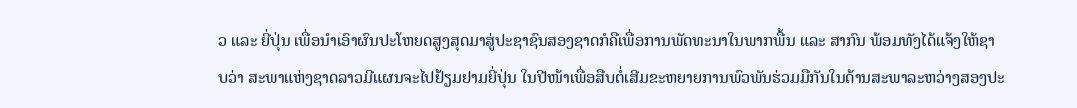ວ ແລະ ຍີ່ປຸ່ນ ເພື່ອນໍາເອົາຜົນປະໂຫຍດສູງສຸດມາສູ່ປະຊາຊົນສອງຊາດກໍຄືເພື່ອການພັດທະນາໃນພາກພື້ນ ແລະ ສາກົນ ພ້ອມທັງໄດ້ແຈ້ງໃຫ້ຊາບວ່າ ສະພາແຫ່ງຊາດລາວມີແຜນຈະໄປຢ້ຽມຢາມຍີ່ປຸ່ນ ໃນປີໜ້າເພື່ອສືບຕໍ່ເສີມຂະຫຍາຍການພົວພັນຮ່ວມມືກັນໃນດ້ານສະພາລະຫວ່າງສອງປະ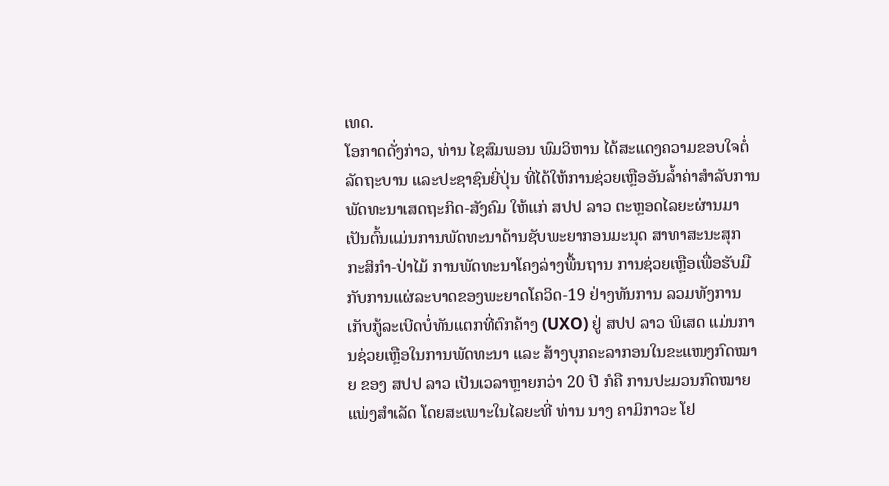ເທດ.
ໂອກາດດັ່ງກ່າວ, ທ່ານ ໄຊສົມພອນ ພົມວິຫານ ໄດ້ສະແດງຄວາມຂອບໃຈຕໍ່ ລັດຖະບານ ແລະປະຊາຊົນຍີ່ປຸ່ນ ທີ່ໄດ້ໃຫ້ການຊ່ວຍເຫຼືອອັນລໍ້າຄ່າສໍາລັບການພັດທະນາເສດຖະກິດ-ສັງຄົມ ໃຫ້ແກ່ ສປປ ລາວ ຕະຫຼອດໄລຍະຜ່ານມາເປັນຕົ້ນແມ່ນການພັດທະນາດ້ານຊັບພະຍາກອນມະນຸດ ສາທາສະນະສຸກ ກະສິກໍາ-ປ່າໄມ້ ການພັດທະນາໂຄງລ່າງພື້ນຖານ ການຊ່ວຍເຫຼືອເພື່ອຮັບມືກັບການແຜ່ລະບາດຂອງພະຍາດໂຄວິດ-19 ຢ່າງທັນການ ລວມທັງການເກັບກູ້ລະເບີດບໍ່ທັນແຕກທີ່ຕົກຄ້າງ (UXO) ຢູ່ ສປປ ລາວ ພິເສດ ແມ່ນການຊ່ວຍເຫຼືອໃນການພັດທະນາ ແລະ ສ້າງບຸກຄະລາກອນໃນຂະແໜງກົດໝາຍ ຂອງ ສປປ ລາວ ເປັນເວລາຫຼາຍກວ່າ 20 ປີ ກໍຄື ການປະມວນກົດໝາຍແພ່ງສໍາເລັດ ໂດຍສະເພາະໃນໄລຍະທີ່ ທ່ານ ນາງ ຄາມິກາວະ ໂຢ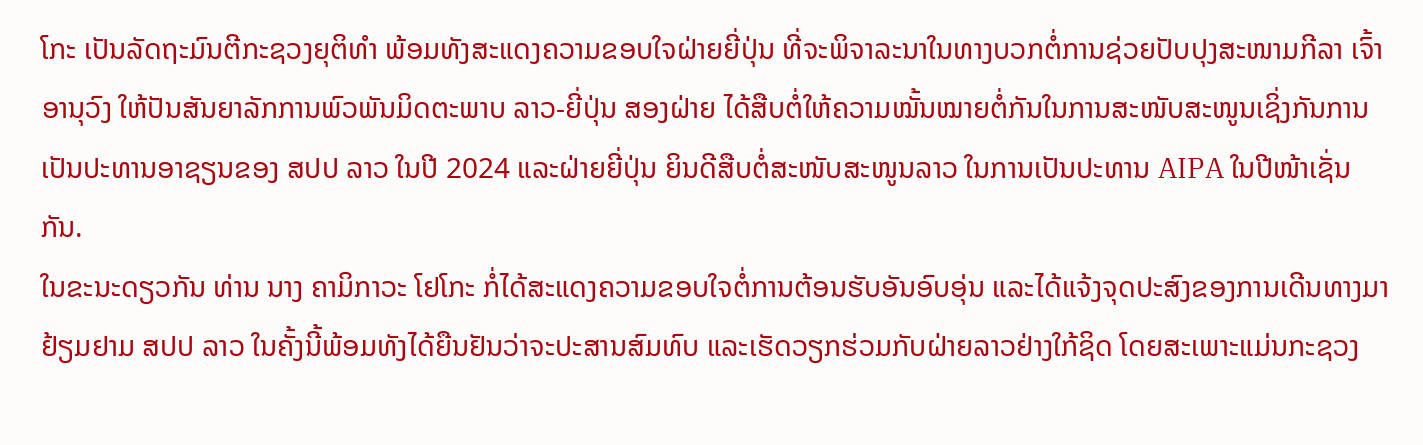ໂກະ ເປັນລັດຖະມົນຕີກະຊວງຍຸຕິທໍາ ພ້ອມທັງສະແດງຄວາມຂອບໃຈຝ່າຍຍີ່ປຸ່ນ ທີ່ຈະພິຈາລະນາໃນທາງບວກຕໍ່ການຊ່ວຍປັບປຸງສະໜາມກີລາ ເຈົ້າອານຸວົງ ໃຫ້ປັນສັນຍາລັກການພົວພັນມິດຕະພາບ ລາວ-ຍີ່ປຸ່ນ ສອງຝ່າຍ ໄດ້ສືບຕໍ່ໃຫ້ຄວາມໝັ້ນໝາຍຕໍ່ກັນໃນການສະໜັບສະໜູນເຊິ່ງກັນການເປັນປະທານອາຊຽນຂອງ ສປປ ລາວ ໃນປີ 2024 ແລະຝ່າຍຍີ່ປຸ່ນ ຍິນດີສືບຕໍ່ສະໜັບສະໜູນລາວ ໃນການເປັນປະທານ AIPA ໃນປີໜ້າເຊັ່ນກັນ.
ໃນຂະນະດຽວກັນ ທ່ານ ນາງ ຄາມິກາວະ ໂຢໂກະ ກໍ່ໄດ້ສະແດງຄວາມຂອບໃຈຕໍ່ການຕ້ອນຮັບອັນອົບອຸ່ນ ແລະໄດ້ແຈ້ງຈຸດປະສົງຂອງການເດີນທາງມາຢ້ຽມຢາມ ສປປ ລາວ ໃນຄັ້ງນີ້ພ້ອມທັງໄດ້ຍືນຢັນວ່າຈະປະສານສົມທົບ ແລະເຮັດວຽກຮ່ວມກັບຝ່າຍລາວຢ່າງໃກ້ຊິດ ໂດຍສະເພາະແມ່ນກະຊວງ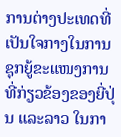ການຕ່າງປະເທດທີ່ເປັນໃຈກາງໃນການຊຸກຍູ້ຂະແໜງການທີ່ກ່ຽວຂ້ອງຂອງຍີ່ປຸ່ນ ແລະລາວ ໃນກາ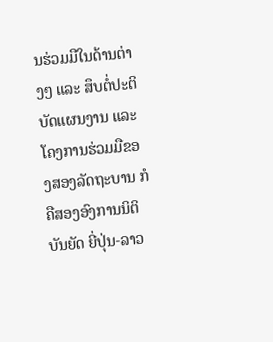ນຮ່ວມມືໃນດ້ານຕ່າງໆ ແລະ ສຶບຕໍ່ປະຕິບັດແຜນງານ ແລະໂຄງການຮ່ວມມືຂອງສອງລັດຖະບານ ກໍຄືສອງອົງການນິຕິບັນຍັດ ຍີ່ປຸ່ນ-ລາວ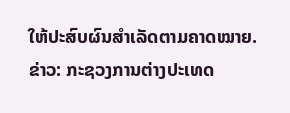ໃຫ້ປະສົບຜົນສໍາເລັດຕາມຄາດໝາຍ.
ຂ່າວ: ກະຊວງການຕ່າງປະເທດ